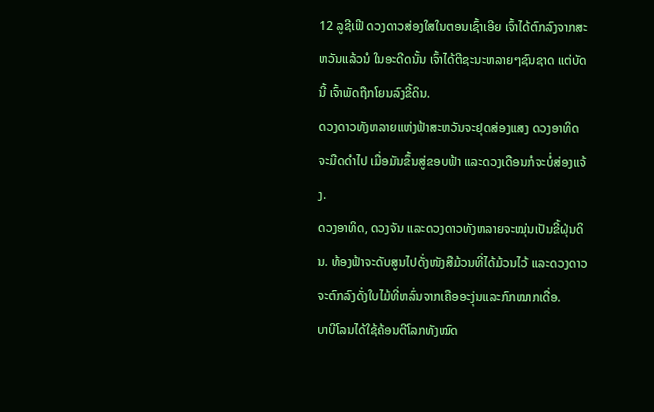12 ລູຊີເຟີ ດວງດາວສ່ອງໃສໃນຕອນເຊົ້າເອີຍ ເຈົ້າໄດ້ຕົກລົງຈາກສະຫວັນແລ້ວນໍ ໃນອະດີດນັ້ນ ເຈົ້າໄດ້ຕີຊະນະຫລາຍໆຊົນຊາດ ແຕ່ບັດນີ້ ເຈົ້າພັດຖືກໂຍນລົງຂີ້ດິນ.
ດວງດາວທັງຫລາຍແຫ່ງຟ້າສະຫວັນຈະຢຸດສ່ອງແສງ ດວງອາທິດຈະມືດດຳໄປ ເມື່ອມັນຂຶ້ນສູ່ຂອບຟ້າ ແລະດວງເດືອນກໍຈະບໍ່ສ່ອງແຈ້ງ.
ດວງອາທິດ, ດວງຈັນ ແລະດວງດາວທັງຫລາຍຈະໝຸ່ນເປັນຂີ້ຝຸ່ນດິນ. ທ້ອງຟ້າຈະດັບສູນໄປດັ່ງໜັງສືມ້ວນທີ່ໄດ້ມ້ວນໄວ້ ແລະດວງດາວຈະຕົກລົງດັ່ງໃບໄມ້ທີ່ຫລົ່ນຈາກເຄືອອະງຸ່ນແລະກົກໝາກເດື່ອ.
ບາບີໂລນໄດ້ໃຊ້ຄ້ອນຕີໂລກທັງໝົດ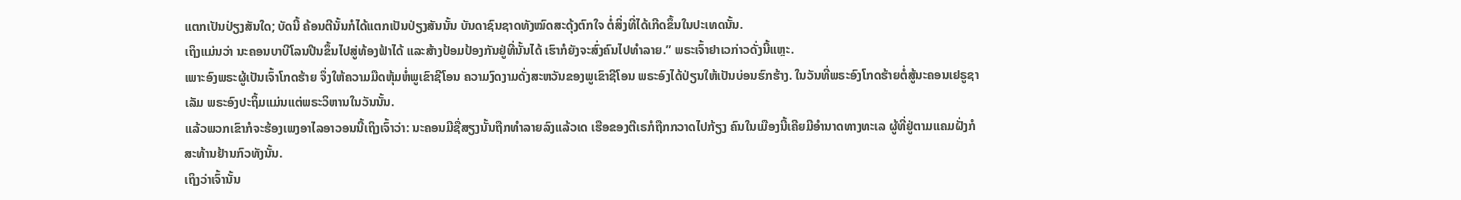ແຕກເປັນປ່ຽງສັນໃດ; ບັດນີ້ ຄ້ອນຕີນັ້ນກໍໄດ້ແຕກເປັນປ່ຽງສັນນັ້ນ ບັນດາຊົນຊາດທັງໝົດສະດຸ້ງຕົກໃຈ ຕໍ່ສິ່ງທີ່ໄດ້ເກີດຂຶ້ນໃນປະເທດນັ້ນ.
ເຖິງແມ່ນວ່າ ນະຄອນບາບີໂລນປີນຂຶ້ນໄປສູ່ທ້ອງຟ້າໄດ້ ແລະສ້າງປ້ອມປ້ອງກັນຢູ່ທີ່ນັ້ນໄດ້ ເຮົາກໍຍັງຈະສົ່ງຄົນໄປທຳລາຍ.” ພຣະເຈົ້າຢາເວກ່າວດັ່ງນີ້ແຫຼະ.
ເພາະອົງພຣະຜູ້ເປັນເຈົ້າໂກດຮ້າຍ ຈຶ່ງໃຫ້ຄວາມມືດຫຸ້ມຫໍ່ພູເຂົາຊີໂອນ ຄວາມງົດງາມດັ່ງສະຫວັນຂອງພູເຂົາຊີໂອນ ພຣະອົງໄດ້ປ່ຽນໃຫ້ເປັນບ່ອນຮົກຮ້າງ. ໃນວັນທີ່ພຣະອົງໂກດຮ້າຍຕໍ່ສູ້ນະຄອນເຢຣູຊາເລັມ ພຣະອົງປະຖິ້ມແມ່ນແຕ່ພຣະວິຫານໃນວັນນັ້ນ.
ແລ້ວພວກເຂົາກໍຈະຮ້ອງເພງອາໄລອາວອນນີ້ເຖິງເຈົ້າວ່າ: ນະຄອນມີຊື່ສຽງນັ້ນຖືກທຳລາຍລົງແລ້ວເດ ເຮືອຂອງຕີເຣກໍຖືກກວາດໄປກ້ຽງ ຄົນໃນເມືອງນີ້ເຄີຍມີອຳນາດທາງທະເລ ຜູ້ທີ່ຢູ່ຕາມແຄມຝັ່ງກໍສະທ້ານຢ້ານກົວທັງນັ້ນ.
ເຖິງວ່າເຈົ້ານັ້ນ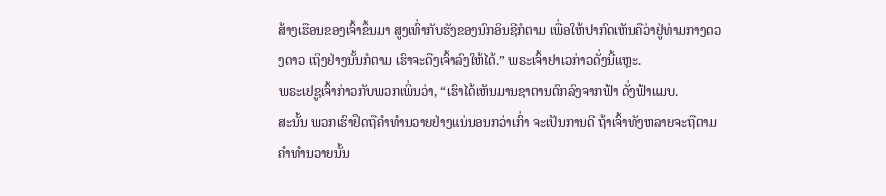ສ້າງເຮືອນຂອງເຈົ້າຂຶ້ນມາ ສູງເທົ່າກັບຮັງຂອງນົກອິນຊີກໍຕາມ ເພື່ອໃຫ້ປາກົດເຫັນຄືວ່າຢູ່ທ່າມກາງດວງດາວ ເຖິງຢ່າງນັ້ນກໍຕາມ ເຮົາຈະດືງເຈົ້າລົງໃຫ້ໄດ້.” ພຣະເຈົ້າຢາເວກ່າວດັ່ງນີ້ແຫຼະ.
ພຣະເຢຊູເຈົ້າກ່າວກັບພວກເພິ່ນວ່າ, “ເຮົາໄດ້ເຫັນມານຊາຕານຕົກລົງຈາກຟ້າ ດັ່ງຟ້າແມບ.
ສະນັ້ນ ພວກເຮົາຢຶດຖືຄຳທຳນວາຍຢ່າງແນ່ນອນກວ່າເກົ່າ ຈະເປັນການດີ ຖ້າເຈົ້າທັງຫລາຍຈະຖືຕາມຄຳທຳນວາຍນັ້ນ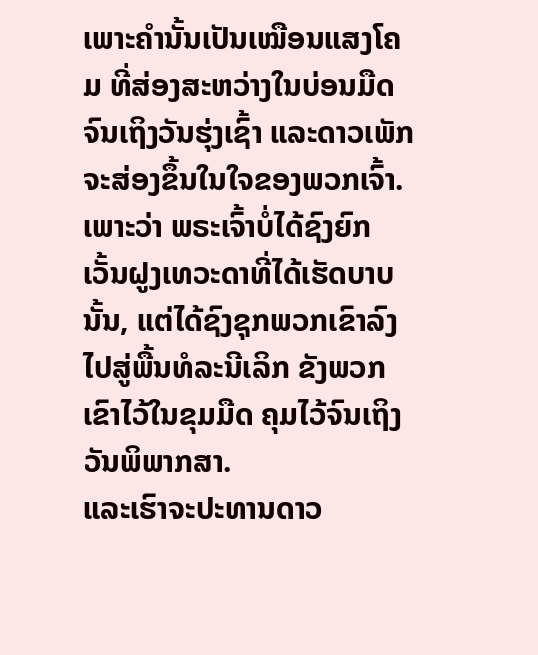ເພາະຄຳນັ້ນເປັນເໝືອນແສງໂຄມ ທີ່ສ່ອງສະຫວ່າງໃນບ່ອນມືດ ຈົນເຖິງວັນຮຸ່ງເຊົ້າ ແລະດາວເພັກຈະສ່ອງຂຶ້ນໃນໃຈຂອງພວກເຈົ້າ.
ເພາະວ່າ ພຣະເຈົ້າບໍ່ໄດ້ຊົງຍົກເວັ້ນຝູງເທວະດາທີ່ໄດ້ເຮັດບາບນັ້ນ, ແຕ່ໄດ້ຊົງຊຸກພວກເຂົາລົງໄປສູ່ພື້ນທໍລະນີເລິກ ຂັງພວກເຂົາໄວ້ໃນຂຸມມືດ ຄຸມໄວ້ຈົນເຖິງວັນພິພາກສາ.
ແລະເຮົາຈະປະທານດາວ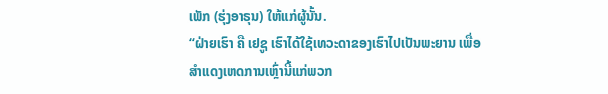ເພັກ (ຮຸ່ງອາຣຸນ) ໃຫ້ແກ່ຜູ້ນັ້ນ.
“ຝ່າຍເຮົາ ຄື ເຢຊູ ເຮົາໄດ້ໃຊ້ເທວະດາຂອງເຮົາໄປເປັນພະຍານ ເພື່ອສຳແດງເຫດການເຫຼົ່ານີ້ແກ່ພວກ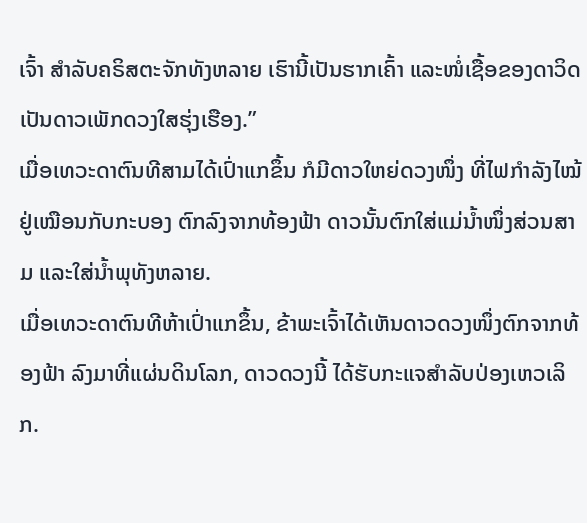ເຈົ້າ ສຳລັບຄຣິສຕະຈັກທັງຫລາຍ ເຮົານີ້ເປັນຮາກເຄົ້າ ແລະໜໍ່ເຊື້ອຂອງດາວິດ ເປັນດາວເພັກດວງໃສຮຸ່ງເຮືອງ.”
ເມື່ອເທວະດາຕົນທີສາມໄດ້ເປົ່າແກຂຶ້ນ ກໍມີດາວໃຫຍ່ດວງໜຶ່ງ ທີ່ໄຟກຳລັງໄໝ້ຢູ່ເໝືອນກັບກະບອງ ຕົກລົງຈາກທ້ອງຟ້າ ດາວນັ້ນຕົກໃສ່ແມ່ນໍ້າໜຶ່ງສ່ວນສາມ ແລະໃສ່ນໍ້າພຸທັງຫລາຍ.
ເມື່ອເທວະດາຕົນທີຫ້າເປົ່າແກຂຶ້ນ, ຂ້າພະເຈົ້າໄດ້ເຫັນດາວດວງໜຶ່ງຕົກຈາກທ້ອງຟ້າ ລົງມາທີ່ແຜ່ນດິນໂລກ, ດາວດວງນີ້ ໄດ້ຮັບກະແຈສຳລັບປ່ອງເຫວເລິກ.